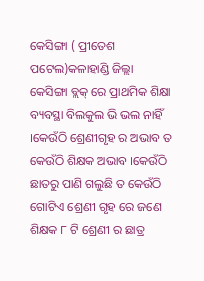କେସିଙ୍ଗା ( ପ୍ରୀତେଶ ପଟେଲ)କଳାହାଣ୍ଡି ଜିଲ୍ଲା କେସିଙ୍ଗା ବ୍ଲକ୍ ରେ ପ୍ରାଥମିକ ଶିକ୍ଷା ବ୍ୟବସ୍ଥା ବିଲକୁଲ ଭି ଭଲ ନାହିଁ ।କେଉଁଠି ଶ୍ରେଣୀଗୃହ ର ଅଭାବ ତ କେଉଁଠି ଶିକ୍ଷକ ଅଭାବ ।କେଉଁଠି ଛାତରୁ ପାଣି ଗଲୁଛି ତ କେଉଁଠି ଗୋଟିଏ ଶ୍ରେଣୀ ଗୃହ ରେ ଜଣେ ଶିକ୍ଷକ ୮ ଟି ଶ୍ରେଣୀ ର ଛାତ୍ର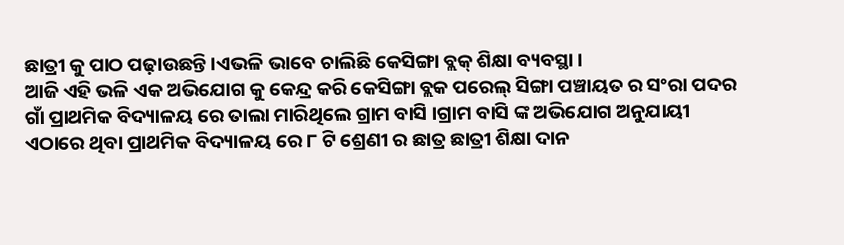ଛାତ୍ରୀ କୁ ପାଠ ପଢ଼ାଉଛନ୍ତି ।ଏଭଳି ଭାବେ ଚାଲିଛି କେସିଙ୍ଗା ବ୍ଲକ୍ ଶିକ୍ଷା ବ୍ୟବସ୍ଥା ।
ଆଜି ଏହି ଭଳି ଏକ ଅଭିଯୋଗ କୁ କେନ୍ଦ୍ର କରି କେସିଙ୍ଗା ବ୍ଲକ ପରେଲ୍ ସିଙ୍ଗା ପଞ୍ଚାୟତ ର ସଂରା ପଦର ଗାଁ ପ୍ରାଥମିକ ବିଦ୍ୟାଳୟ ରେ ତାଲା ମାରିଥିଲେ ଗ୍ରାମ ବାସି ।ଗ୍ରାମ ବାସି ଙ୍କ ଅଭିଯୋଗ ଅନୁଯାୟୀ ଏଠାରେ ଥିବା ପ୍ରାଥମିକ ବିଦ୍ୟାଳୟ ରେ ୮ ଟି ଶ୍ରେଣୀ ର ଛାତ୍ର ଛାତ୍ରୀ ଶିକ୍ଷା ଦାନ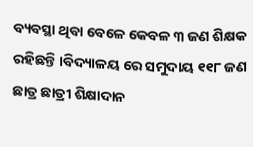ବ୍ୟବସ୍ଥା ଥିବା ବେଳେ କେବଳ ୩ ଜଣ ଶିକ୍ଷକ ରହିଛନ୍ତି ।ବିଦ୍ୟାଳୟ ରେ ସମୁଦାୟ ୧୧୮ ଜଣ ଛାତ୍ର ଛାତ୍ରୀ ଶିକ୍ଷାଦାନ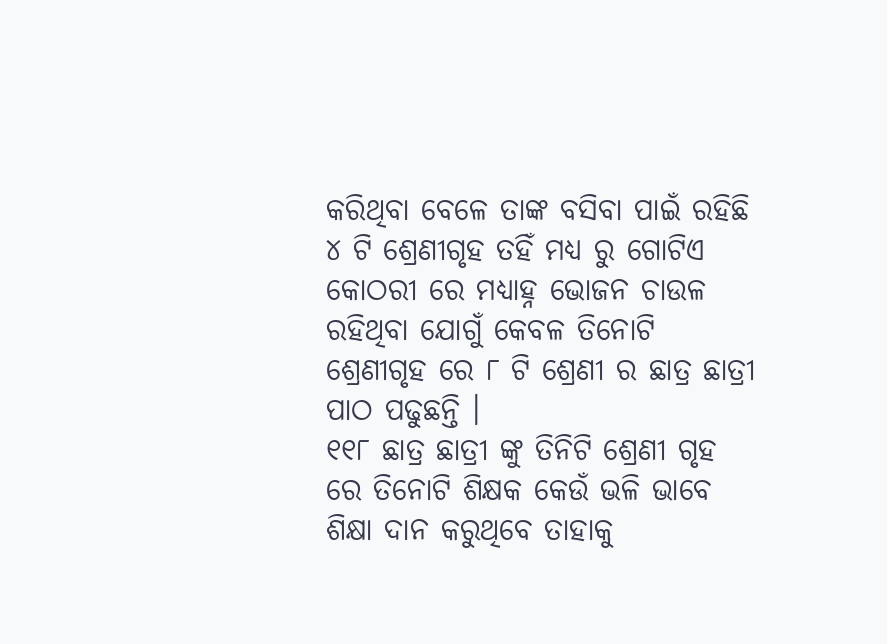କରିଥିବା ବେଳେ ତାଙ୍କ ବସିବା ପାଇଁ ରହିଛି ୪ ଟି ଶ୍ରେଣୀଗୃହ ତହିଁ ମଧ୍ୟ ରୁ ଗୋଟିଏ କୋଠରୀ ରେ ମଧ୍ୟାହ୍ନ ଭୋଜନ ଚାଉଳ ରହିଥିବା ଯୋଗୁଁ କେବଳ ତିନୋଟି ଶ୍ରେଣୀଗୃହ ରେ ୮ ଟି ଶ୍ରେଣୀ ର ଛାତ୍ର ଛାତ୍ରୀ ପାଠ ପଢୁଛନ୍ତି ।
୧୧୮ ଛାତ୍ର ଛାତ୍ରୀ ଙ୍କୁ ତିନିଟି ଶ୍ରେଣୀ ଗୃହ ରେ ତିନୋଟି ଶିକ୍ଷକ କେଉଁ ଭଳି ଭାବେ ଶିକ୍ଷା ଦାନ କରୁଥିବେ ତାହାକୁ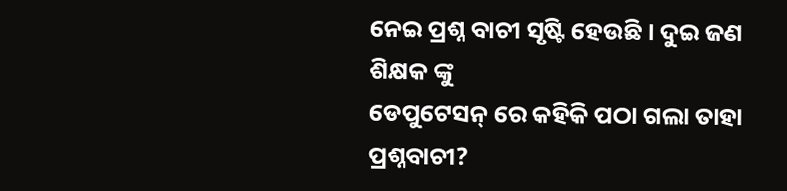ନେଇ ପ୍ରଶ୍ନ ବାଚୀ ସୃଷ୍ଟି ହେଉଛି । ଦୁଇ ଜଣ ଶିକ୍ଷକ ଙ୍କୁ
ଡେପୁଟେସନ୍ ରେ କହିକି ପଠା ଗଲା ତାହା ପ୍ରଶ୍ନବାଚୀ?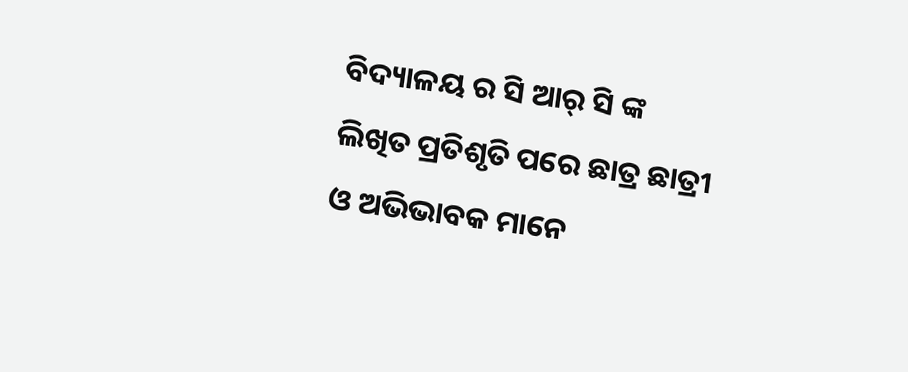ବିଦ୍ୟାଳୟ ର ସି ଆର୍ ସି ଙ୍କ ଲିଖିତ ପ୍ରତିଶୃତି ପରେ ଛାତ୍ର ଛାତ୍ରୀ ଓ ଅଭିଭାବକ ମାନେ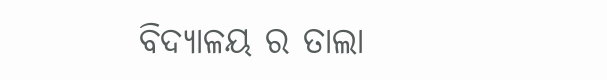ବିଦ୍ୟାଳୟ ର ତାଲା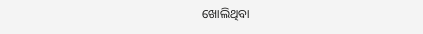ଖୋଲିଥିବା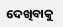ଦେଖିବାକୁ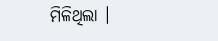ମିଳିଥିଲା ।